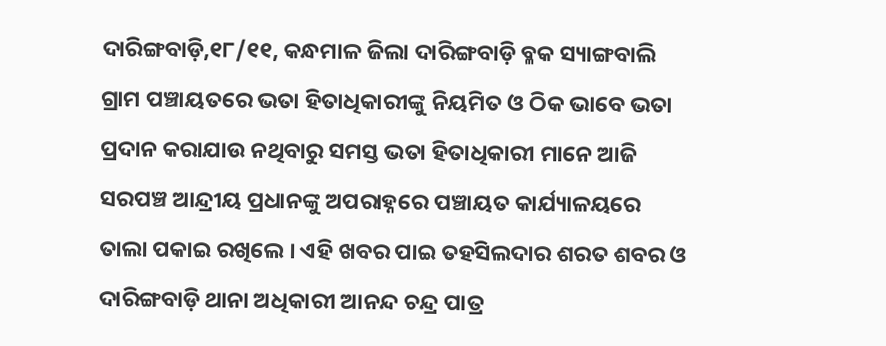ଦାରିଙ୍ଗବାଡ଼ି,୧୮/୧୧, କନ୍ଧମାଳ ଜିଲା ଦାରିଙ୍ଗବାଡ଼ି ବ୍ଳକ ସ୍ୟାଙ୍ଗବାଲି ଗ୍ରାମ ପଞ୍ଚାୟତରେ ଭତା ହିତାଧିକାରୀଙ୍କୁ ନିୟମିତ ଓ ଠିକ ଭାବେ ଭତା ପ୍ରଦାନ କରାଯାଉ ନଥିବାରୁ ସମସ୍ତ ଭତା ହିତାଧିକାରୀ ମାନେ ଆଜି ସରପଞ୍ଚ ଆନ୍ଦ୍ରୀୟ ପ୍ରଧାନଙ୍କୁ ଅପରାହ୍ନରେ ପଞ୍ଚାୟତ କାର୍ଯ୍ୟାଳୟରେ ତାଲା ପକାଇ ରଖିଲେ । ଏହି ଖବର ପାଇ ତହସିଲଦାର ଶରତ ଶବର ଓ ଦାରିଙ୍ଗବାଡ଼ି ଥାନା ଅଧିକାରୀ ଆନନ୍ଦ ଚନ୍ଦ୍ର ପାତ୍ର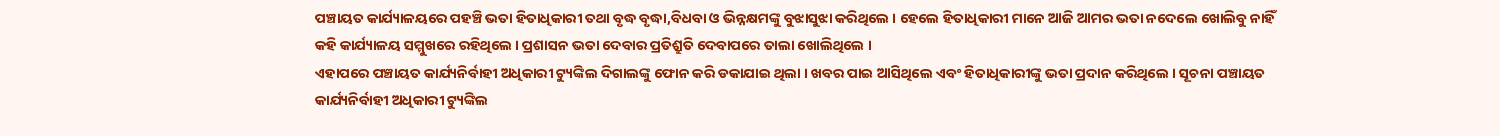ପଞ୍ଚାୟତ କାର୍ଯ୍ୟାଳୟରେ ପହଞ୍ଚି ଭତା ହିତାଧିକାରୀ ତଥା ବୃଦ୍ଧ ବୃଦ୍ଧା,ବିଧବା ଓ ଭିନ୍ନକ୍ଷମଙ୍କୁ ବୁଝାସୁଝା କରିଥିଲେ । ହେଲେ ହିତାଧିକାରୀ ମାନେ ଆଜି ଆମର ଭତା ନଦେଲେ ଖୋଲିବୁ ନାହିଁ କହି କାର୍ଯ୍ୟାଳୟ ସମ୍ମୁଖରେ ରହିଥିଲେ । ପ୍ରଶାସନ ଭତା ଦେବାର ପ୍ରତିଶ୍ରୁତି ଦେବାପରେ ତାଲା ଖୋଲିଥିଲେ ।
ଏହାପରେ ପଞ୍ଚାୟତ କାର୍ଯ୍ୟନିର୍ବାହୀ ଅଧିକାରୀ ଟ୍ୟୁଙ୍କିଲ ଦିଗାଲଙ୍କୁ ଫୋନ କରି ଡକାଯାଇ ଥିଲା । ଖବର ପାଇ ଆସିଥିଲେ ଏବଂ ହିତାଧିକାରୀଙ୍କୁ ଭତା ପ୍ରଦାନ କରିଥିଲେ । ସୂଚନା ପଞ୍ଚାୟତ କାର୍ଯ୍ୟନିର୍ବାହୀ ଅଧିକାରୀ ଟ୍ୟୁଙ୍କିଲ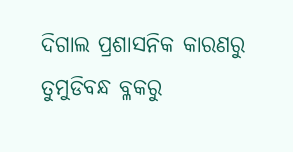ଦିଗାଲ ପ୍ରଶାସନିକ କାରଣରୁ ତୁମୁଡିବନ୍ଧ ବ୍ଳକରୁ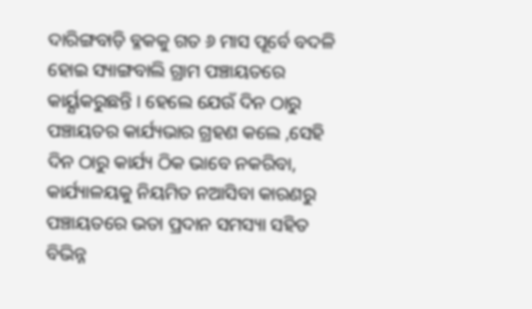ଦାରିଙ୍ଗବାଡ଼ି ବ୍ଳକକୁ ଗତ ୬ ମାସ ପୂର୍ବେ ବଦଳି ହୋଇ ସ୍ୟାଙ୍ଗବାଲି ଗ୍ରାମ ପଞ୍ଚାୟତରେ କାର୍ୟ୍ଯକରୁଛନ୍ତି । ହେଲେ ଯେଉଁ ଦିନ ଠାରୁ ପଞ୍ଚାୟତର କାର୍ଯ୍ୟଭାର ଗ୍ରହଣ କଲେ ,ସେହି ଦିନ ଠାରୁ କାର୍ଯ୍ୟ ଠିକ ଭାବେ ନକରିବା, କାର୍ଯ୍ୟାଳୟକୁ ନିୟମିତ ନଆସିବା କାରଣରୁ ପଞ୍ଚାୟତରେ ଭତା ପ୍ରଦାନ ସମସ୍ୟା ସହିତ ବିଭିନ୍ନ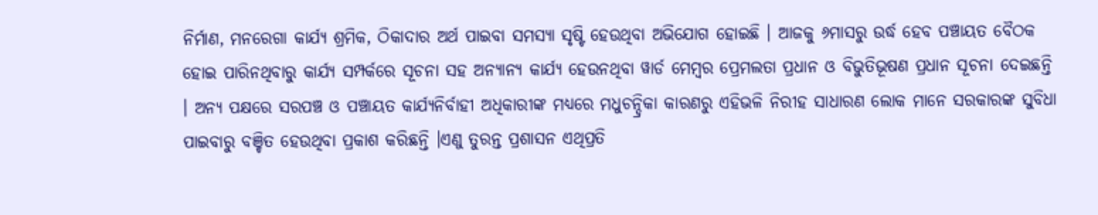ନିର୍ମାଣ, ମନରେଗା କାର୍ଯ୍ୟ ଶ୍ରମିକ, ଠିକାଦାର ଅର୍ଥ ପାଇବା ସମସ୍ୟା ସୃଷ୍ଟି ହେଉଥିବା ଅଭିଯୋଗ ହୋଇଛି । ଆଜକୁ ୬ମାସରୁ ଉର୍ଦ୍ଧ ହେବ ପଞ୍ଚାୟତ ବୈଠକ ହୋଇ ପାରିନଥିବାରୁ କାର୍ଯ୍ୟ ସମ୍ପର୍କରେ ସୂଚନା ସହ ଅନ୍ୟାନ୍ୟ କାର୍ଯ୍ୟ ହେଉନଥିବା ୱାର୍ଡ ମେମ୍ବର ପ୍ରେମଲତା ପ୍ରଧାନ ଓ ବିଭୁତିଭୂଷଣ ପ୍ରଧାନ ସୂଚନା ଦେଇଛନ୍ତି । ଅନ୍ୟ ପକ୍ଷରେ ସରପଞ୍ଚ ଓ ପଞ୍ଚାୟତ କାର୍ଯ୍ୟନିର୍ବାହୀ ଅଧିକାରୀଙ୍କ ମଧ୍ୟରେ ମଧୁଚନ୍ଦ୍ରିକା କାରଣରୁ ଏହିଭଳି ନିରୀହ ସାଧାରଣ ଲୋକ ମାନେ ସରକାରଙ୍କ ସୁବିଧା ପାଇବାରୁ ବଞ୍ଚିତ ହେଉଥିବା ପ୍ରକାଶ କରିଛନ୍ତି ।ଏଣୁ ତୁରନ୍ତ ପ୍ରଶାସନ ଏଥିପ୍ରତି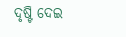ଦୃଷ୍ଟି ଦେଇ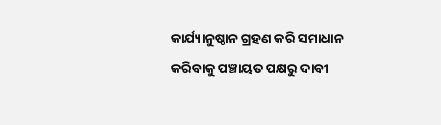କାର୍ଯ୍ୟାନୁଷ୍ଠାନ ଗ୍ରହଣ କରି ସମାଧାନ କରିବାକୁ ପଞ୍ଚାୟତ ପକ୍ଷରୁ ଦାବୀ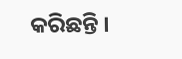କରିଛନ୍ତି ।